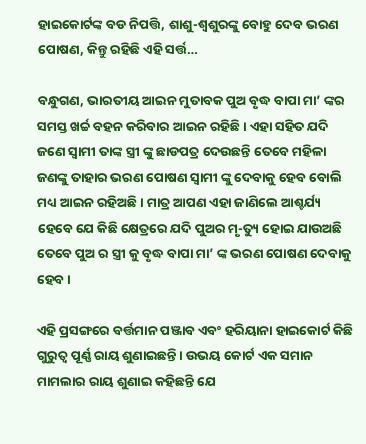ହାଇକୋର୍ଟଙ୍କ ବଡ ନିପତ୍ତି, ଶାଶୁ-ଶ୍ବଶୁରଙ୍କୁ ବୋହୁ ଦେବ ଭରଣ ପୋଷଣ, କିନ୍ତୁ ରହିଛି ଏହି ସର୍ତ୍ତ…

ବନ୍ଧୁଗଣ, ଭାରତୀୟ ଆଇନ ମୁତାବକ ପୁଅ ବୃଦ୍ଧ ବାପା ମା’ ଙ୍କର ସମସ୍ତ ଖର୍ଚ୍ଚ ବହନ କରିବାର ଆଇନ ରହିଛି । ଏହା ସହିତ ଯଦି ଜଣେ ସ୍ଵାମୀ ତାଙ୍କ ସ୍ତ୍ରୀ ଙ୍କୁ ଛାଡପତ୍ର ଦେଉଛନ୍ତି ତେବେ ମହିଳା ଜଣଙ୍କୁ ତାହାର ଭରଣ ପୋଷଣ ସ୍ଵାମୀ ଙ୍କୁ ଦେବାକୁ ହେବ ବୋଲି ମଧ୍ୟ ଆଇନ ରହିଅଛି । ମାତ୍ର ଆପଣ ଏହା ଜାଣିଲେ ଆଶ୍ଚର୍ଯ୍ୟ ହେବେ ଯେ କିଛି କ୍ଷେତ୍ରରେ ଯଦି ପୁଅର ମୃ-ତ୍ୟୁ ହୋଇ ଯାଉଅଛି ତେବେ ପୁଅ ର ସ୍ତ୍ରୀ କୁ ବୃଦ୍ଧ ବାପା ମା’ ଙ୍କ ଭରଣ ପୋଷଣ ଦେବାକୁ ହେବ ।

ଏହି ପ୍ରସଙ୍ଗରେ ବର୍ତ୍ତମାନ ପଞ୍ଜାବ ଏବଂ ହରିୟାନା ହାଇକୋର୍ଟ କିଛି ଗୁରୁତ୍ଵ ପୂର୍ଣ୍ଣ ରାୟ ଶୁଣାଇଛନ୍ତି । ଉଭୟ କୋର୍ଟ ଏକ ସମାନ ମାମଲାର ରାୟ ଶୁଣାଇ କହିଛନ୍ତି ଯେ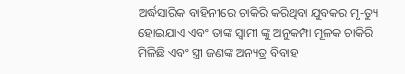ଅର୍ଦ୍ଧସାରିକ ବାହିନୀରେ ଚାକିରି କରିଥିବା ଯୁବକର ମୃ-ତ୍ୟୁ ହୋଇଯାଏ ଏବଂ ତାଙ୍କ ସ୍ଵାମୀ ଙ୍କୁ ଅନୁକମ୍ପା ମୂଳକ ଚାକିରି ମିଳିଛି ଏବଂ ସ୍ତ୍ରୀ ଜଣଙ୍କ ଅନ୍ୟତ୍ର ବିବାହ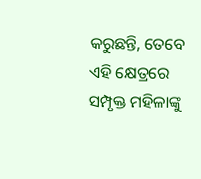କରୁଛନ୍ତି, ତେବେ ଏହି କ୍ଷେତ୍ରରେ ସମ୍ପୃକ୍ତ ମହିଳାଙ୍କୁ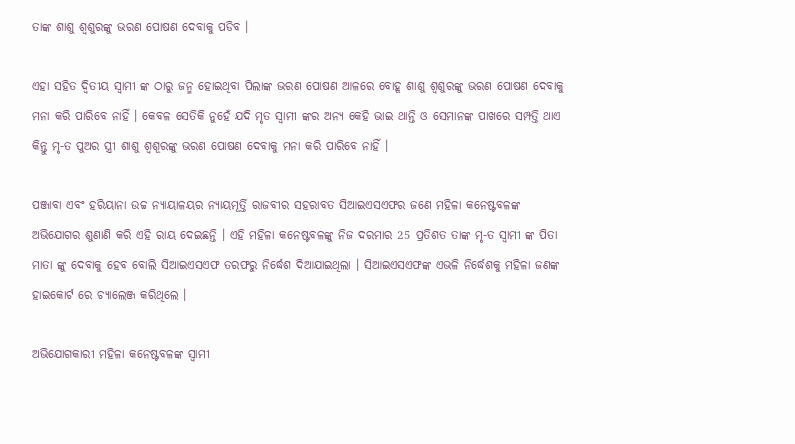ତାଙ୍କ ଶାଶୁ ଶ୍ବଶୁରଙ୍କୁ ଭରଣ ପୋଷଣ ଦେବାକୁ ପଡିବ ।

ଏହା ସହିତ ଦ୍ଵିତୀୟ ସ୍ଵାମୀ ଙ୍କ ଠାରୁ ଜନ୍ମ ହୋଇଥିବା ପିଲାଙ୍କ ଭରଣ ପୋଷଣ ଆଳରେ ବୋହୂ ଶାଶୁ ଶ୍ଵଶୁରଙ୍କୁ ଭରଣ ପୋଷଣ ଦେବାକୁ ମନା କରି ପାରିବେ ନାହିଁ । କେବଳ ସେତିକି ନୁହେଁ ଯଦି ମୃତ ସ୍ଵାମୀ ଙ୍କର ଅନ୍ୟ କେହି ଭାଇ ଥାନ୍ତି ଓ ସେମାନଙ୍କ ପାଖରେ ସମ୍ପତ୍ତି ଥାଏ କିନ୍ତୁ ମୃ-ତ ପୁଅର ସ୍ତ୍ରୀ ଶାଶୁ ଶ୍ଵଶୂରଙ୍କୁ ଭରଣ ପୋଷଣ ଦେବାକୁ ମନା କରି ପାରିବେ ନାହିଁ ।

ପଞ୍ଜାବା ଏବଂ ହରିୟାନା ଉଚ୍ଚ ନ୍ୟାୟାଳୟର ନ୍ୟାୟମୂର୍ତ୍ତି ରାଜବୀର ସହରାବତ ସିଆଇଏସଏଫର ଜଣେ ମହିଳା କନେଷ୍ଟବଳଙ୍କ ଅଭିଯୋଗର ଶୁଣାଣି କରି ଏହି ରାୟ ଦେଇଛନ୍ତି । ଏହି ମହିଳା କନେଷ୍ଟବଳଙ୍କୁ ନିଜ ଦରମାର 25 ପ୍ରତିଶତ ତାଙ୍କ ମୃ-ତ ସ୍ଵାମୀ ଙ୍କ ପିତା ମାତା ଙ୍କୁ ଦେବାକୁ ହେବ ବୋଲି ସିଆଇଏସଏଫ ତରଫରୁ ନିର୍ଦ୍ଧେଶ ଦିଆଯାଇଥିଲା । ସିଆଇଏସଏଫଙ୍କ ଏଭଳି ନିର୍ଦ୍ଧେଶକୁ ମହିଳା ଜଣଙ୍କ ହାଇକୋର୍ଟ ରେ ଚ୍ୟାଲେଞ୍ଜ କରିଥିଲେ ।

ଅଭିଯୋଗକାରୀ ମହିଳା କନେଷ୍ଟବଳଙ୍କ ସ୍ଵାମୀ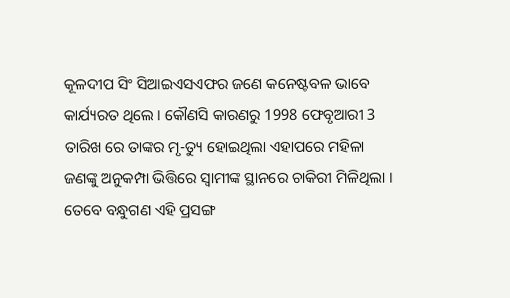କୂଳଦୀପ ସିଂ ସିଆଇଏସଏଫର ଜଣେ କନେଷ୍ଟବଳ ଭାବେ କାର୍ଯ୍ୟରତ ଥିଲେ । କୌଣସି କାରଣରୁ 1998 ଫେବୃଆରୀ 3 ତାରିଖ ରେ ତାଙ୍କର ମୃ-ତ୍ୟୁ ହୋଇଥିଲା ଏହାପରେ ମହିଳା ଜଣଙ୍କୁ ଅନୁକମ୍ପା ଭିତ୍ତିରେ ସ୍ଵାମୀଙ୍କ ସ୍ଥାନରେ ଚାକିରୀ ମିଳିଥିଲା । ତେବେ ବନ୍ଧୁଗଣ ଏହି ପ୍ରସଙ୍ଗ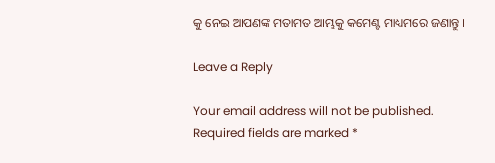କୁ ନେଇ ଆପଣଙ୍କ ମତାମତ ଆମ୍ଭକୁ କମେଣ୍ଟ ମାଧ୍ୟମରେ ଜଣାନ୍ତୁ ।

Leave a Reply

Your email address will not be published. Required fields are marked *